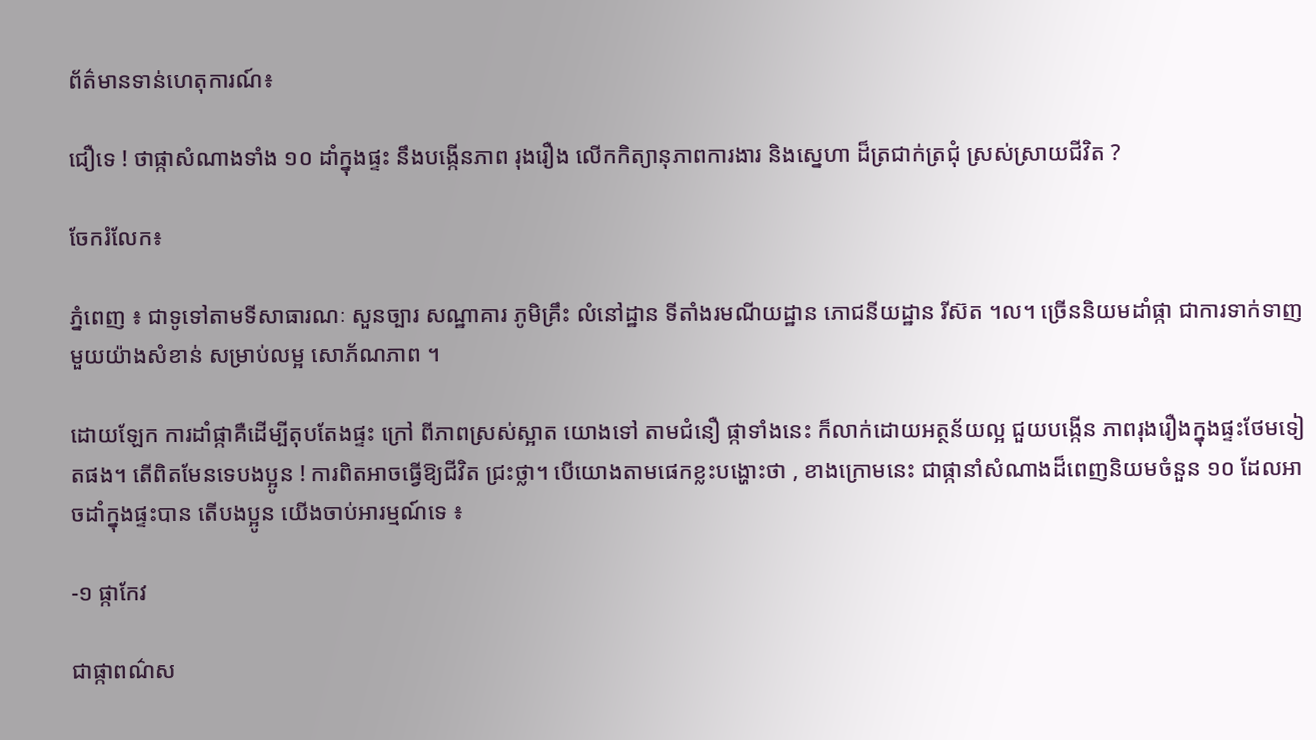ព័ត៌មានទាន់ហេតុការណ៍៖

ជឿទេ ! ថាផ្កាសំណាងទាំង ១០ ដាំក្នុងផ្ទះ នឹងបង្កើនភាព រុងរឿង លើកកិត្យានុភាពការងារ និងស្នេហា ដ៏ត្រជាក់ត្រជុំ ស្រស់ស្រាយជីវិត ?

ចែករំលែក៖

ភ្នំពេញ ៖ ជាទូទៅតាមទីសាធារណៈ សួនច្បារ សណ្ឋាគារ ភូមិគ្រឹះ លំនៅដ្ឋាន ទីតាំងរមណីយដ្ឋាន ភោជនីយដ្ឋាន រីស៊ត ។ល។ ច្រើននិយមដាំផ្កា ជាការទាក់ទាញ មួយយ៉ាងសំខាន់ សម្រាប់លម្អ សោភ័ណភាព ។

ដោយឡែក ការដាំផ្កាគឺដើម្បីតុបតែងផ្ទះ ក្រៅ ពីភាពស្រស់ស្អាត យោងទៅ តាមជំនឿ ផ្កាទាំងនេះ ក៏លាក់ដោយអត្ថន័យល្អ ជួយបង្កើន ភាពរុងរឿងក្នុងផ្ទះថែមទៀតផង។ តើពិតមែនទេបងប្អូន ! ការពិតអាចធ្វើឱ្យជីវិត ជ្រះថ្លា។ បើយោងតាមផេកខ្លះបង្ហោះថា , ខាងក្រោមនេះ ជាផ្កានាំសំណាងដ៏ពេញនិយមចំនួន ១០ ដែលអាចដាំក្នុងផ្ទះបាន តើបងប្អូន យើងចាប់អារម្មណ៍ទេ ៖

-១ ផ្កាកែវ

ជាផ្កាពណ៌ស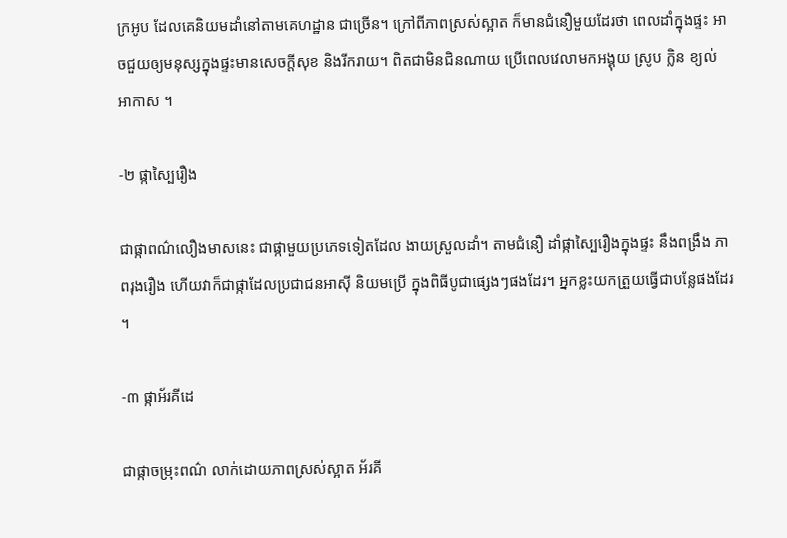ក្រអូប ដែលគេនិយមដាំនៅតាមគេហដ្ឋាន ជាច្រើន។ ក្រៅពីភាពស្រស់ស្អាត ក៏មានជំនឿមួយដែរថា ពេលដាំក្នុងផ្ទះ អាចជួយឲ្យមនុស្សក្នុងផ្ទះមានសេចក្តីសុខ និងរីករាយ។ ពិតជាមិនជិនណាយ ប្រើពេលវេលាមកអង្គុយ ស្រូប ក្លិន ខ្យល់ អាកាស ។

-២ ផ្កាស្បៃរឿង

ជាផ្កាពណ៌លឿងមាសនេះ ជាផ្កាមួយប្រភេទទៀតដែល ងាយស្រួលដាំ។ តាមជំនឿ ដាំផ្កាស្បៃរឿងក្នុងផ្ទះ នឹងពង្រឹង ភាពរុងរឿង ហើយវាក៏ជាផ្កាដែលប្រជាជនអាស៊ី និយមប្រើ ក្នុងពិធីបូជាផ្សេងៗផងដែរ។ អ្នកខ្លះយកត្រួយធ្វើជាបន្លែផងដែរ ។

-៣ ផ្កាអ័រគីដេ

ជាផ្កាចម្រុះពណ៌ លាក់ដោយភាពស្រស់ស្អាត អ័រគី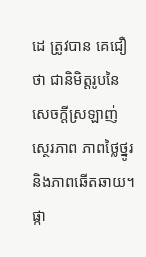ដេ ត្រូវបាន គេជឿថា ជានិមិត្តរូបនៃសេចក្តីស្រឡាញ់ ស្ថេរភាព ភាពថ្លៃថ្នូរ និងភាពឆើតឆាយ។ ផ្កា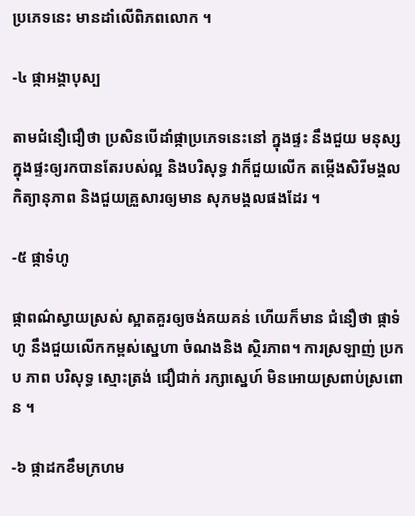ប្រភេទនេះ មានដាំលើពិភពលោក ។

-៤ ផ្កាអង្គាបុស្ប

តាមជំនឿជឿថា ប្រសិនបើដាំផ្កាប្រភេទនេះនៅ ក្នុងផ្ទះ នឹងជួយ មនុស្សក្នុងផ្ទះឲ្យរកបានតែរបស់ល្អ និងបរិសុទ្ធ វាក៏ជួយលើក តម្កើងសិរីមង្គល កិត្យានុភាព និងជួយគ្រួសារឲ្យមាន សុភមង្គលផងដែរ ។

-៥ ផ្កាទំហូ

ផ្កាពណ៌ស្វាយស្រស់ ស្អាតគួរឲ្យចង់គយគន់ ហើយក៏មាន ជំនឿថា ផ្កាទំហូ នឹងជួយលើកកម្ពស់ស្នេហា ចំណងនិង ស្ថិរភាព។ ការស្រឡាញ់ ប្រកប ភាព បរិសុទ្ធ ស្មោះត្រង់ ជឿជាក់ រក្សាស្នេហ៍ មិនអោយស្រពាប់ស្រពោន ។

-៦ ផ្កាដកខឹមក្រហម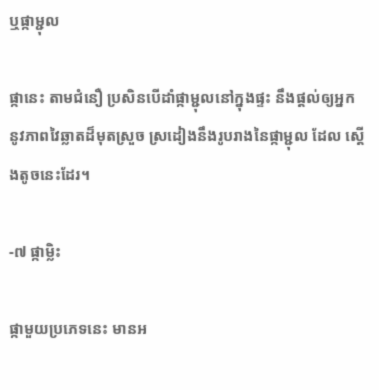ឬផ្កាម្ជុល

ផ្កានេះ តាមជំនឿ ប្រសិនបើដាំផ្កាម្ជុលនៅក្នុងផ្ទះ នឹងផ្តល់ឲ្យអ្នក នូវភាពវៃឆ្លាតដ៏មុតស្រួច ស្រដៀងនឹងរូបរាងនៃផ្កាម្ជុល ដែល ស្ដើងតូចនេះដែរ។

-៧ ផ្កាម្លិះ

ផ្កាមួយប្រភេទនេះ មានអ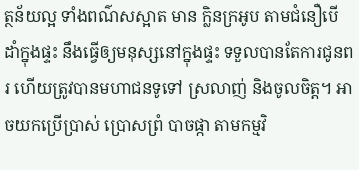ត្ថន័យល្អ ទាំងពណ៌សស្អាត មាន ក្លិនក្រអូប តាមជំនឿបើដាំក្នុងផ្ទះ នឹងធ្វើឲ្យមនុស្សនៅក្នុងផ្ទះ ទទួលបានតែការជូនពរ ហើយត្រូវបានមហាជនទូទៅ ស្រលាញ់ និងចូលចិត្ត។ អាចយកប្រើប្រាស់ ប្រោសព្រំ បាចផ្កា តាមកម្មវិ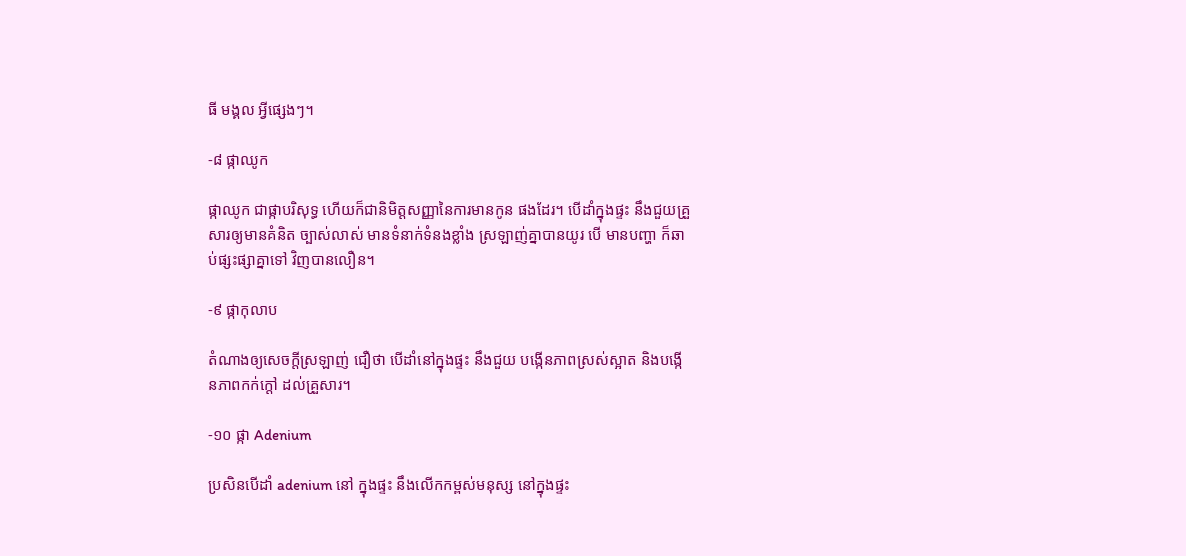ធី មង្គល អ្វីផ្សេងៗ។

-៨ ផ្កាឈូក

ផ្កាឈូក ជាផ្កាបរិសុទ្ធ ហើយក៏ជានិមិត្តសញ្ញានៃការមានកូន ផងដែរ។ បើដាំក្នុងផ្ទះ នឹងជួយគ្រួសារឲ្យមានគំនិត ច្បាស់លាស់ មានទំនាក់ទំនងខ្លាំង ស្រឡាញ់គ្នាបានយូរ បើ មានបញ្ហា ក៏ឆាប់ផ្សះផ្សាគ្នាទៅ វិញបានលឿន។

-៩ ផ្កាកុលាប

តំណាងឲ្យសេចក្តីស្រឡាញ់ ជឿថា បើដាំនៅក្នុងផ្ទះ នឹងជួយ បង្កើនភាពស្រស់ស្អាត និងបង្កើនភាពកក់ក្តៅ ដល់គ្រួសារ។

-១០ ផ្កា Adenium

ប្រសិនបើដាំ adenium នៅ ក្នុងផ្ទះ នឹងលើកកម្ពស់មនុស្ស នៅក្នុងផ្ទះ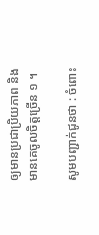ឲ្យមានប្រជាប្រិយភាព និងមានគេចូលចិត្តច្រើន ១ ។

សូមបញ្ជាក់ជូនថា : ចំពោះ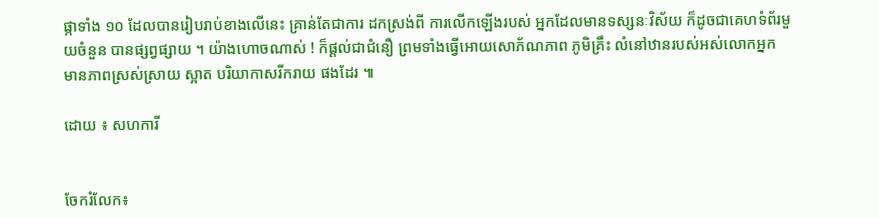ផ្កាទាំង ១០ ដែលបានរៀបរាប់ខាងលើនេះ គ្រាន់តែជាការ ដកស្រង់ពី ការលើកឡើងរបស់ អ្នកដែលមានទស្សនៈវិស័យ ក៏ដូចជាគេហទំព័រមួយចំនួន បានផ្សព្វផ្សាយ ។ យ៉ាងហោចណាស់ ! ក៏ផ្ដល់ជាជំនឿ ព្រមទាំងធ្វើអោយសោភ័ណភាព ភូមិគ្រឹះ លំនៅឋានរបស់អស់លោកអ្នក មានភាពស្រស់ស្រាយ ស្អាត បរិយាកាសរីករាយ ផងដែរ ៕

ដោយ ៖ សហការី


ចែករំលែក៖